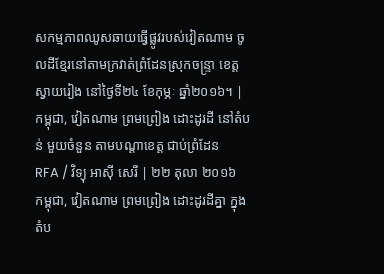សកម្មភាពឈូសឆាយធ្វើផ្លូវរបស់វៀតណាម ចូលដីខ្មែរនៅតាមក្រវាត់ព្រំដែនស្រុកចន្ទ្រា ខេត្តស្វាយរៀង នៅថ្ងៃទី២៤ ខែកុម្ភៈ ឆ្នាំ២០១៦។ |
កម្ពុជា, វៀតណាម ព្រមព្រៀង ដោះដូរដី នៅតំបន់ មួយចំនួន តាមបណ្ដាខេត្ត ជាប់ព្រំដែន
RFA / វិទ្យុ អាស៊ី សេរី | ២២ តុលា ២០១៦
កម្ពុជា, វៀតណាម ព្រមព្រៀង ដោះដូរដីគ្នា ក្នុងតំប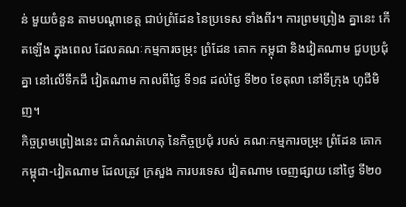ន់ មួយចំនួន តាមបណ្ដាខេត្ត ជាប់ព្រំដែន នៃប្រទេស ទាំងពីរ។ ការព្រមព្រៀង គ្នានេះ កើតឡើង ក្នុងពេល ដែលគណៈកម្មការចម្រុះ ព្រំដែន គោក កម្ពុជា និងវៀតណាម ជួបប្រជុំគ្នា នៅលើទឹកដី វៀតណាម កាលពីថ្ងៃ ទី១៨ ដល់ថ្ងៃ ទី២០ ខែតុលា នៅទីក្រុង ហូជីមិញ។
កិច្ចព្រមព្រៀងនេះ ជាកំណត់ហេតុ នៃកិច្ចប្រជុំ របស់ គណៈកម្មការចម្រុះ ព្រំដែន គោក កម្ពុជា-វៀតណាម ដែលត្រូវ ក្រសួង ការបរទេស វៀតណាម ចេញផ្សាយ នៅថ្ងៃ ទី២០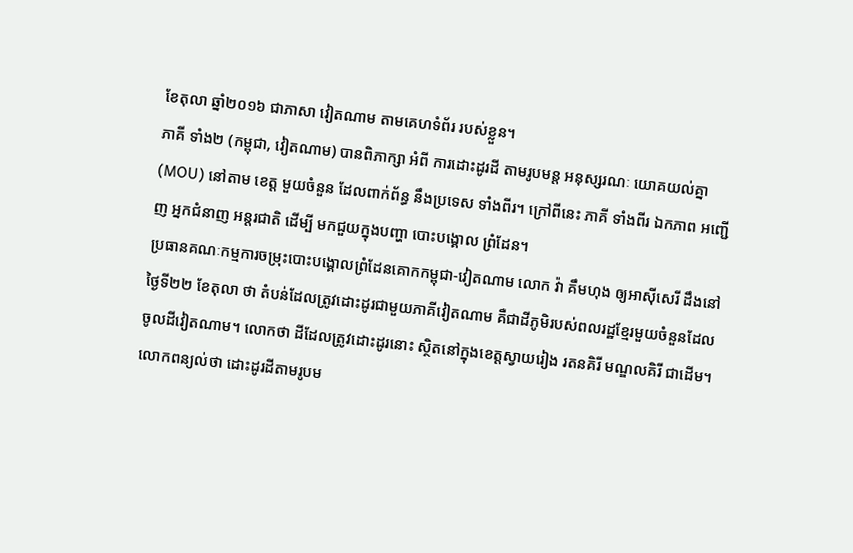ខែតុលា ឆ្នាំ២០១៦ ជាភាសា វៀតណាម តាមគេហទំព័រ របស់ខ្លួន។
ភាគី ទាំង២ (កម្ពុជា, វៀតណាម) បានពិភាក្សា អំពី ការដោះដូរដី តាមរូបមន្ត អនុស្សរណៈ យោគយល់គ្នា (MOU) នៅតាម ខេត្ត មួយចំនួន ដែលពាក់ព័ន្ធ នឹងប្រទេស ទាំងពីរ។ ក្រៅពីនេះ ភាគី ទាំងពីរ ឯកភាព អញ្ជើញ អ្នកជំនាញ អន្តរជាតិ ដើម្បី មកជួយក្នុងបញ្ហា បោះបង្គោល ព្រំដែន។
ប្រធានគណៈកម្មការចម្រុះបោះបង្គោលព្រំដែនគោកកម្ពុជា-វៀតណាម លោក វ៉ា គឹមហុង ឲ្យអាស៊ីសេរី ដឹងនៅថ្ងៃទី២២ ខែតុលា ថា តំបន់ដែលត្រូវដោះដូរជាមួយភាគីវៀតណាម គឺជាដីភូមិរបស់ពលរដ្ឋខ្មែរមួយចំនួនដែលចូលដីវៀតណាម។ លោកថា ដីដែលត្រូវដោះដូរនោះ ស្ថិតនៅក្នុងខេត្តស្វាយរៀង រតនគិរី មណ្ឌលគិរី ជាដើម។ លោកពន្យល់ថា ដោះដូរដីតាមរូបម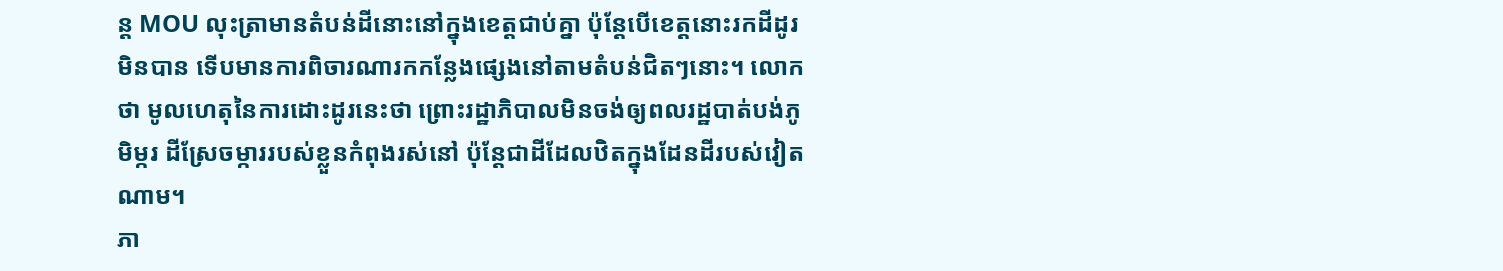ន្ត MOU លុះត្រាមានតំបន់ដីនោះនៅក្នុងខេត្តជាប់គ្នា ប៉ុន្តែបើខេត្តនោះរកដីដូរមិនបាន ទើបមានការពិចារណារកកន្លែងផ្សេងនៅតាមតំបន់ជិតៗនោះ។ លោកថា មូលហេតុនៃការដោះដូរនេះថា ព្រោះរដ្ឋាភិបាលមិនចង់ឲ្យពលរដ្ឋបាត់បង់ភូមិម្ករ ដីស្រែចម្ការរបស់ខ្លួនកំពុងរស់នៅ ប៉ុន្តែជាដីដែលឋិតក្នុងដែនដីរបស់វៀតណាម។
ភា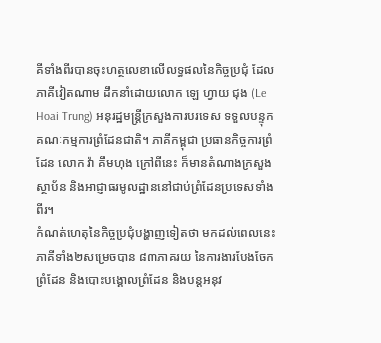គីទាំងពីរបានចុះហត្ថលេខាលើលទ្ធផលនៃកិច្ចប្រជុំ ដែលភាគីវៀតណាម ដឹកនាំដោយលោក ឡេ ហ្វាយ ជុង (Le Hoai Trung) អនុរដ្ឋមន្ត្រីក្រសួងការបរទេស ទទួលបន្ទុកគណៈកម្មការព្រំដែនជាតិ។ ភាគីកម្ពុជា ប្រធានកិច្ចការព្រំដែន លោក វ៉ា គឹមហុង ក្រៅពីនេះ ក៏មានតំណាងក្រសួងស្ថាប័ន និងអាជ្ញាធរមូលដ្ឋាននៅជាប់ព្រំដែនប្រទេសទាំងពីរ។
កំណត់ហេតុនៃកិច្ចប្រជុំបង្ហាញទៀតថា មកដល់ពេលនេះ ភាគីទាំង២សម្រេចបាន ៨៣ភាគរយ នៃការងារបែងចែកព្រំដែន និងបោះបង្គោលព្រំដែន និងបន្តអនុវ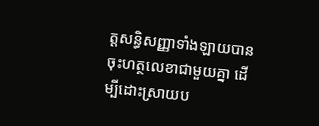ត្តសន្ធិសញ្ញាទាំងឡាយបានចុះហត្ថលេខាជាមួយគ្នា ដើម្បីដោះស្រាយប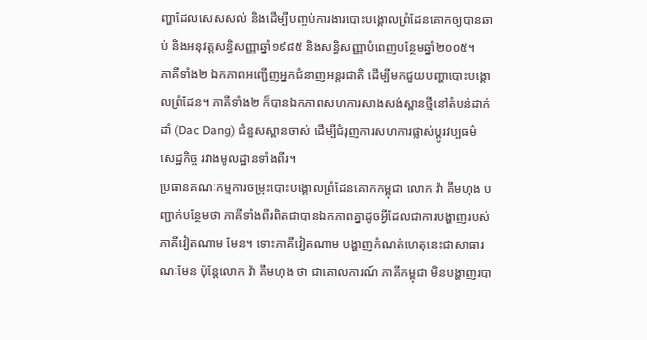ញ្ហាដែលសេសសល់ និងដើម្បីបញ្ចប់ការងារបោះបង្គោលព្រំដែនគោកឲ្យបានឆាប់ និងអនុវត្តសន្ធិសញ្ញាឆ្នាំ១៩៨៥ និងសន្ធិសញ្ញាបំពេញបន្ថែមឆ្នាំ២០០៥។
ភាគីទាំង២ ឯកភាពអញ្ជើញអ្នកជំនាញអន្តរជាតិ ដើម្បីមកជួយបញ្ហាបោះបង្គោលព្រំដែន។ ភាគីទាំង២ ក៏បានឯកភាពសហការសាងសង់ស្ពានថ្មីនៅតំបន់ដាក់ដាំ (Dac Dang) ជំនួសស្ពានចាស់ ដើម្បីជំរុញការសហការផ្លាស់ប្ដូរវប្បធម៌ សេដ្ឋកិច្ច រវាងមូលដ្ឋានទាំងពីរ។
ប្រធានគណៈកម្មការចម្រុះបោះបង្គោលព្រំដែនគោកកម្ពុជា លោក វ៉ា គឹមហុង បញ្ជាក់បន្ថែមថា ភាគីទាំងពីរពិតជាបានឯកភាពគ្នាដូចអ្វីដែលជាការបង្ហាញរបស់ភាគីវៀតណាម មែន។ ទោះភាគីវៀតណាម បង្ហាញកំណត់ហេតុនេះជាសាធារណៈមែន ប៉ុន្តែលោក វ៉ា គឹមហុង ថា ជាគោលការណ៍ ភាគីកម្ពុជា មិនបង្ហាញរបា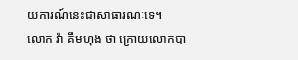យការណ៍នេះជាសាធារណៈទេ។
លោក វ៉ា គឹមហុង ថា ក្រោយលោកបា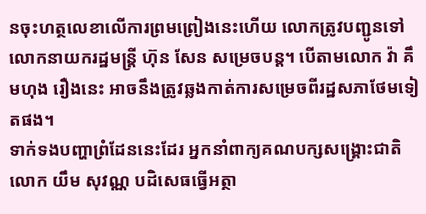នចុះហត្ថលេខាលើការព្រមព្រៀងនេះហើយ លោកត្រូវបញ្ជូនទៅលោកនាយករដ្ឋមន្ត្រី ហ៊ុន សែន សម្រេចបន្ត។ បើតាមលោក វ៉ា គឹមហុង រឿងនេះ អាចនឹងត្រូវឆ្លងកាត់ការសម្រេចពីរដ្ឋសភាថែមទៀតផង។
ទាក់ទងបញ្ហាព្រំដែននេះដែរ អ្នកនាំពាក្យគណបក្សសង្គ្រោះជាតិ លោក យឹម សុវណ្ណ បដិសេធធ្វើអត្ថា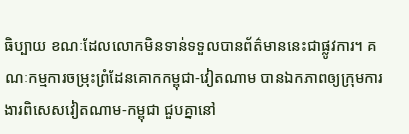ធិប្បាយ ខណៈដែលលោកមិនទាន់ទទួលបានព័ត៌មាននេះជាផ្លូវការ។ គណៈកម្មការចម្រុះព្រំដែនគោកកម្ពុជា-វៀតណាម បានឯកភាពឲ្យក្រុមការងារពិសេសវៀតណាម-កម្ពុជា ជួបគ្នានៅ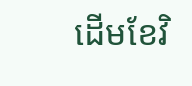ដើមខែវិ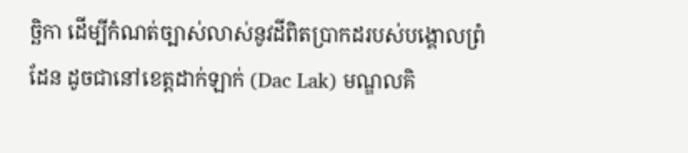ច្ឆិកា ដើម្បីកំណត់ច្បាស់លាស់នូវដីពិតប្រាកដរបស់បង្គោលព្រំដែន ដូចជានៅខេត្តដាក់ឡាក់ (Dac Lak) មណ្ឌលគិ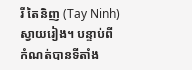រី តៃនិញ (Tay Ninh) ស្វាយរៀង។ បន្ទាប់ពីកំណត់បានទីតាំង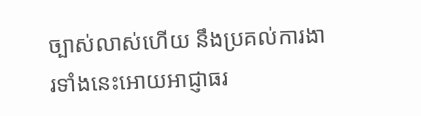ច្បាស់លាស់ហើយ នឹងប្រគល់ការងារទាំងនេះអោយអាជ្ញាធរ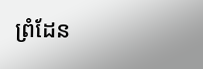ព្រំដែន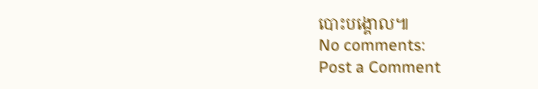បោះបង្គោល៕
No comments:
Post a Comment